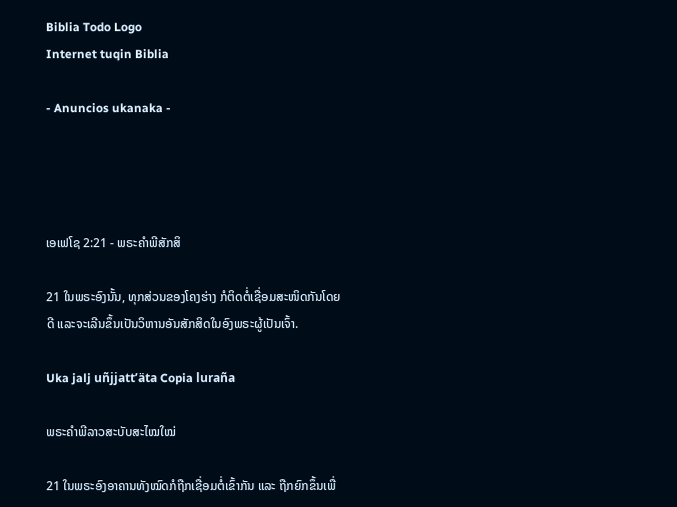Biblia Todo Logo
Internet tuqin Biblia

- Anuncios ukanaka -




ເອເຟໂຊ 2:21 - ພຣະຄຳພີສັກສິ

21 ໃນພຣະອົງນັ້ນ, ທຸກສ່ວນຂອງໂຄງຮ່າງ ກໍຕິດຕໍ່ເຊື່ອມສະໜິດກັນໂດຍດີ ແລະຈະເລີນຂຶ້ນເປັນວິຫານອັນສັກສິດໃນອົງພຣະຜູ້ເປັນເຈົ້າ.

Uka jalj uñjjattʼäta Copia luraña

ພຣະຄຳພີລາວສະບັບສະໄໝໃໝ່

21 ໃນພຣະອົງອາຄານທັງໝົດກໍຖືກເຊື່ອມຕໍ່ເຂົ້າກັນ ແລະ ຖືກຍົກຂຶ້ນເພື່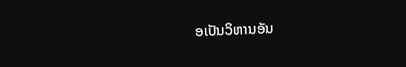ອເປັນວິຫານອັນ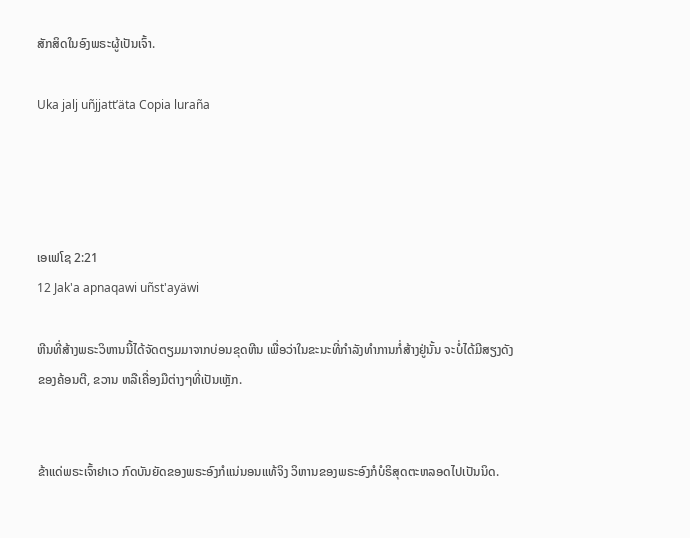ສັກສິດໃນອົງພຣະຜູ້ເປັນເຈົ້າ.

Uka jalj uñjjattʼäta Copia luraña




ເອເຟໂຊ 2:21
12 Jak'a apnaqawi uñst'ayäwi

ຫີນທີ່ສ້າງພຣະວິຫານນີ້ໄດ້ຈັດຕຽມມາຈາກບ່ອນຂຸດຫີນ ເພື່ອວ່າໃນຂະນະທີ່ກຳລັງທຳການກໍ່ສ້າງຢູ່ນັ້ນ ຈະບໍ່ໄດ້ມີສຽງດັງຂອງຄ້ອນຕີ, ຂວານ ຫລືເຄື່ອງມືຕ່າງໆທີ່ເປັນເຫຼັກ.


ຂ້າແດ່ພຣະເຈົ້າຢາເວ ກົດບັນຍັດຂອງພຣະອົງກໍແນ່ນອນແທ້ຈິງ ວິຫານຂອງພຣະອົງກໍບໍຣິສຸດຕະຫລອດໄປເປັນນິດ.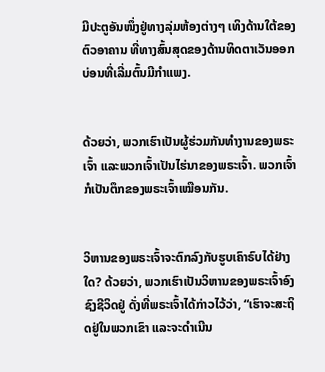ມີປະຕູອັນໜຶ່ງຢູ່ທາງລຸ່ມຫ້ອງຕ່າງໆ ເທິງດ້ານໃຕ້ຂອງຕົວອາຄານ ທີ່ທາງສົ້ນສຸດຂອງດ້ານທິດຕາເວັນອອກ ບ່ອນທີ່ເລີ່ມຕົ້ນມີກຳແພງ.


ດ້ວຍວ່າ, ພວກເຮົາເປັນຜູ້ຮ່ວມກັນທຳງານຂອງພຣະເຈົ້າ ແລະພວກເຈົ້າເປັນໄຮ່ນາຂອງພຣະເຈົ້າ. ພວກເຈົ້າກໍເປັນຕຶກຂອງພຣະເຈົ້າເໝືອນກັນ.


ວິຫານຂອງພຣະເຈົ້າຈະຕົກລົງກັບຮູບເຄົາຣົບໄດ້ຢ່າງໃດ? ດ້ວຍວ່າ, ພວກເຮົາເປັນວິຫານຂອງພຣະເຈົ້າອົງຊົງຊີວິດຢູ່ ດັ່ງທີ່ພຣະເຈົ້າໄດ້ກ່າວໄວ້ວ່າ, “ເຮົາຈະສະຖິດຢູ່ໃນພວກເຂົາ ແລະຈະດຳເນີນ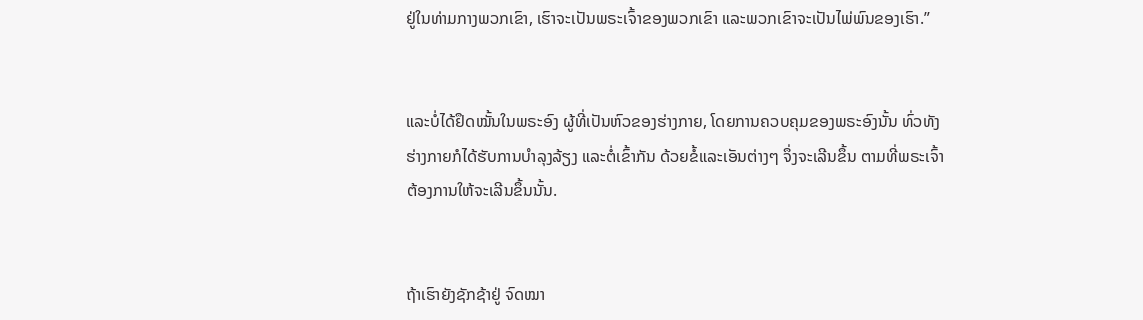ຢູ່ໃນທ່າມກາງພວກເຂົາ, ເຮົາຈະເປັນພຣະເຈົ້າຂອງພວກເຂົາ ແລະພວກເຂົາຈະເປັນໄພ່ພົນຂອງເຮົາ.”


ແລະບໍ່ໄດ້ຢຶດໝັ້ນໃນພຣະອົງ ຜູ້ທີ່ເປັນຫົວຂອງຮ່າງກາຍ, ໂດຍການຄວບຄຸມຂອງພຣະອົງນັ້ນ ທົ່ວທັງຮ່າງກາຍກໍໄດ້ຮັບການບຳລຸງລ້ຽງ ແລະຕໍ່ເຂົ້າກັນ ດ້ວຍຂໍ້ແລະເອັນຕ່າງໆ ຈຶ່ງຈະເລີນຂຶ້ນ ຕາມທີ່ພຣະເຈົ້າຕ້ອງການໃຫ້ຈະເລີນຂຶ້ນນັ້ນ.


ຖ້າເຮົາຍັງຊັກຊ້າຢູ່ ຈົດໝາ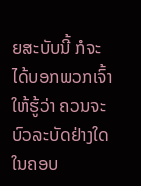ຍສະບັບນີ້ ກໍຈະໄດ້ບອກພວກເຈົ້າໃຫ້ຮູ້ວ່າ ຄວນຈະບົວລະບັດຢ່າງໃດ ໃນຄອບ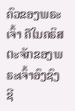ຄົວຂອງພຣະເຈົ້າ ຄືໃນຄຣິສຕະຈັກຂອງພຣະເຈົ້າອົງຊົງຊີ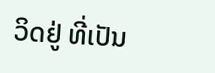ວິດຢູ່ ທີ່ເປັນ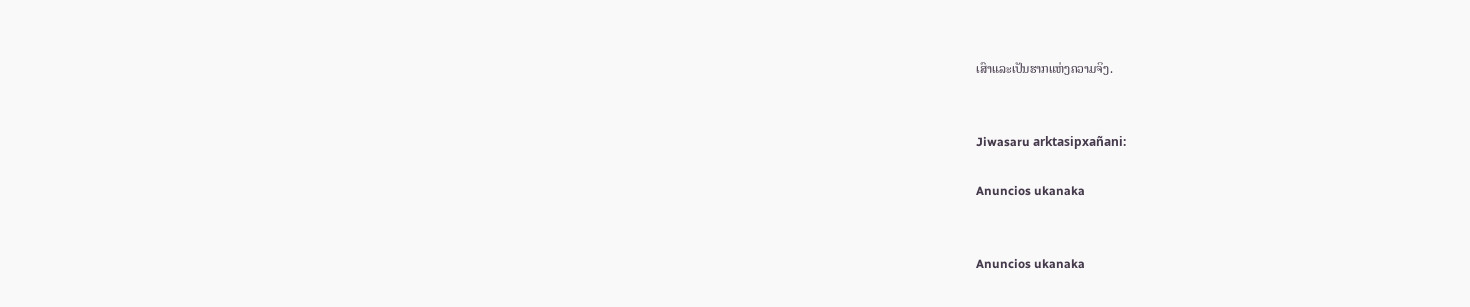ເສົາແລະເປັນຮາກແຫ່ງຄວາມຈິງ.


Jiwasaru arktasipxañani:

Anuncios ukanaka


Anuncios ukanaka